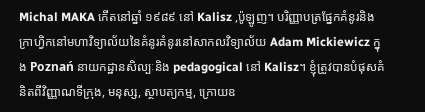Michal MAKA កើតនៅឆ្នាំ ១៩៨៩ នៅ Kalisz ,ប៉ូឡូញ។ បរិញ្ញាបត្រផ្នែកគំនូរនិងក្រាហ្វិកនៅមហាវិទ្យាល័យនៃគំនូរគំនូរនៅសាកលវិទ្យាល័យ Adam Mickiewicz ក្នុង Poznań នាយកដ្ឋានសិល្បៈនិង pedagogical នៅ Kalisz។ ខ្ញុំត្រូវបានបំផុសគំនិតពីវិញ្ញាណទីក្រុង, មនុស្ស, ស្ថាបត្យកម្ម, ក្រោយឧ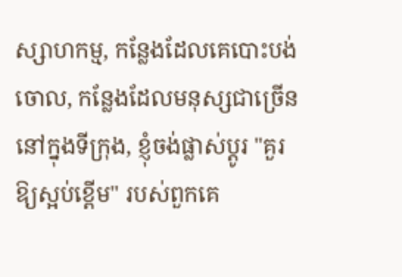ស្សាហកម្ម, កន្លែងដែលគេបោះបង់ចោល, កន្លែងដែលមនុស្សជាច្រើននៅក្នុងទីក្រុង, ខ្ញុំចង់ផ្លាស់ប្តូរ "គួរឱ្យស្អប់ខ្ពើម" របស់ពួកគេ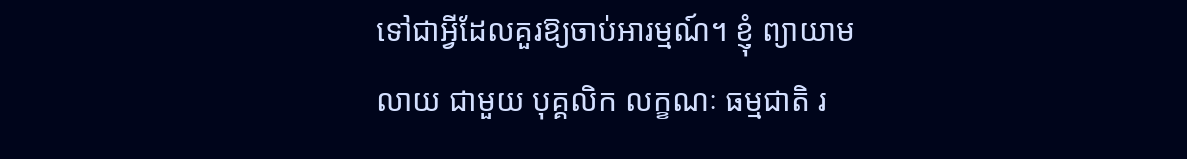ទៅជាអ្វីដែលគួរឱ្យចាប់អារម្មណ៍។ ខ្ញុំ ព្យាយាម លាយ ជាមួយ បុគ្គលិក លក្ខណៈ ធម្មជាតិ រ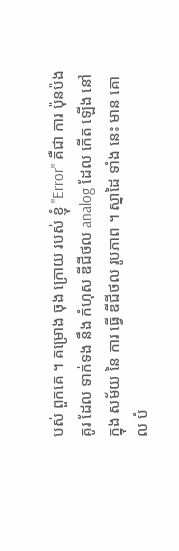បស់ ពួកគេ ។ គម្រោង ចុង ក្រោយ របស់ ខ្ញុំ "Error" គឺជា ការ ប៉ុនប៉ង គូរ ដែល ទាក់ទង នឹង កំហុស ឌីជីថល analog ដែល កើត ឡើង នៅ ក្នុង សម័យ នៃ ការ ធ្វើ ឌីជីថល រូបភាព ។ ស្នាដៃ ទាំង នេះ មាន គោល បំ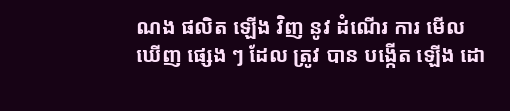ណង ផលិត ឡើង វិញ នូវ ដំណើរ ការ មើល ឃើញ ផ្សេង ៗ ដែល ត្រូវ បាន បង្កើត ឡើង ដោ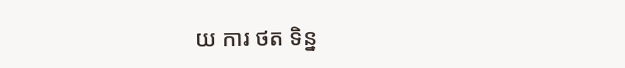យ ការ ថត ទិន្ន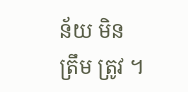ន័យ មិន ត្រឹម ត្រូវ ។